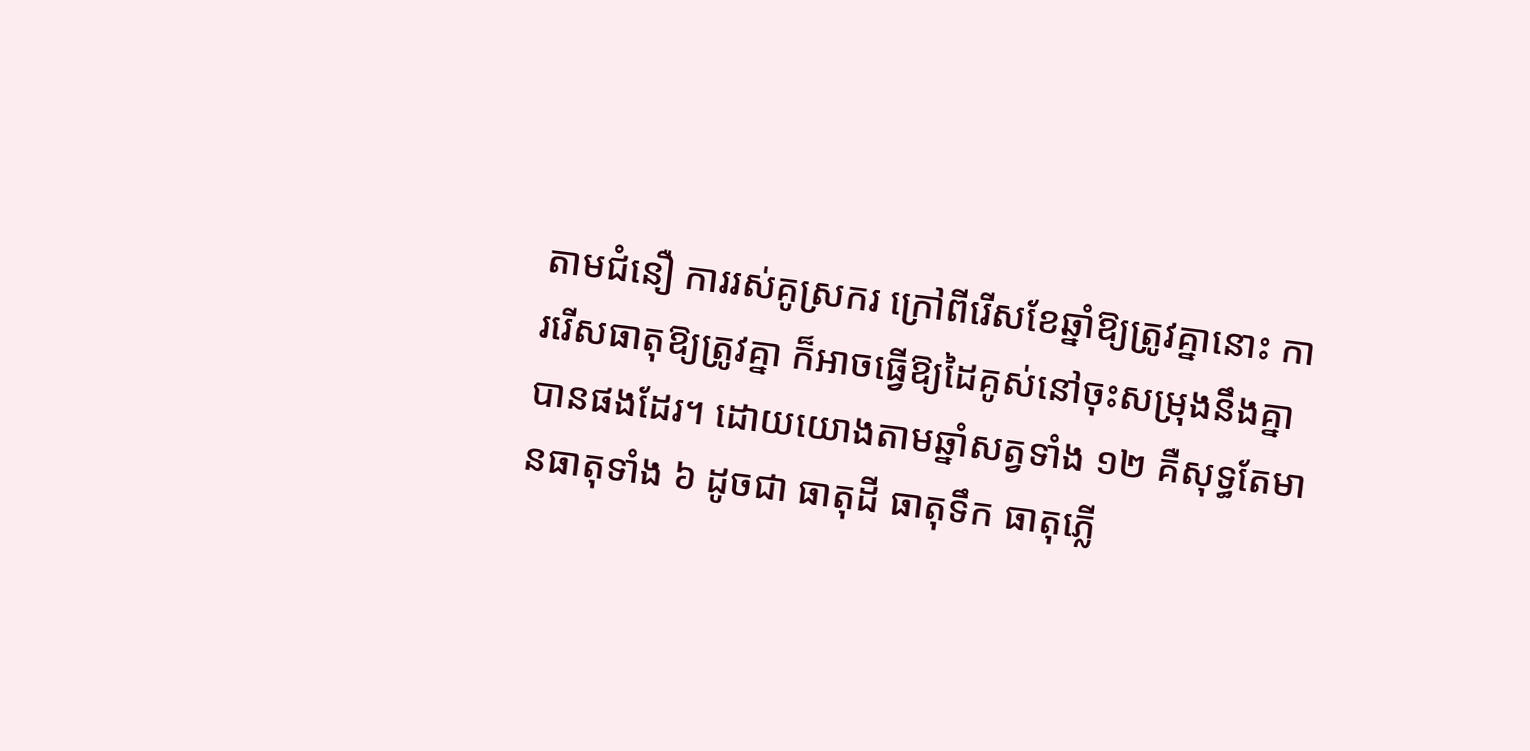តាមជំនឿ ការរស់គូស្រករ ក្រៅពីរើសខែឆ្នាំឱ្យត្រូវគ្នានោះ ការរើសធាតុឱ្យត្រូវគ្នា ក៏អាចធ្វើឱ្យដៃគូស់នៅចុះសម្រុងនឹងគ្នាបានផងដែរ។ ដោយយោងតាមឆ្នាំសត្វទាំង ១២ គឺសុទ្ធតែមានធាតុទាំង ៦ ដូចជា ធាតុដី ធាតុទឹក ធាតុភ្លើ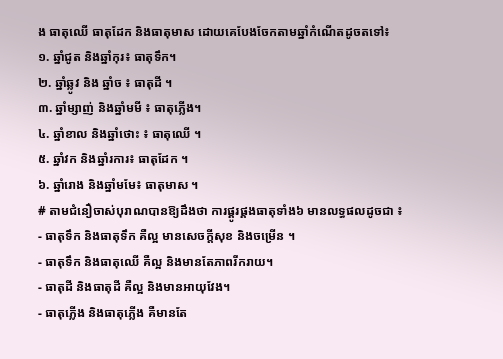ង ធាតុឈើ ធាតុដែក និងធាតុមាស ដោយគេបែងចែកតាមឆ្នាំកំណើតដូចតទៅ៖
១. ឆ្នាំជូត និងឆ្នាំកុរ៖ ធាតុទឹក។
២. ឆ្នាំឆ្លូវ និង ឆ្នាំច ៖ ធាតុដី ។
៣. ឆ្នាំម្សាញ់ និងឆ្នាំមមី ៖ ធាតុភ្លើង។
៤. ឆ្នាំខាល និងឆ្នាំថោះ ៖ ធាតុឈើ ។
៥. ឆ្នាំវក និងឆ្នាំរការ៖ ធាតុដែក ។
៦. ឆ្នាំរោង និងឆ្នាំមមែ៖ ធាតុមាស ។
# តាមជំនឿចាស់បុរាណបានឱ្យដឹងថា ការផ្គូរផ្គងធាតុទាំង៦ មានលទ្ធផលដូចជា ៖
- ធាតុទឹក និងធាតុទឹក គឺល្អ មានសេចក្តីសុខ និងចម្រើន ។
- ធាតុទឹក និងធាតុឈើ គឺល្អ និងមានតែភាពរីករាយ។
- ធាតុដី និងធាតុដី គឺល្អ និងមានអាយុវែង។
- ធាតុភ្លើង និងធាតុភ្លើង គឺមានតែ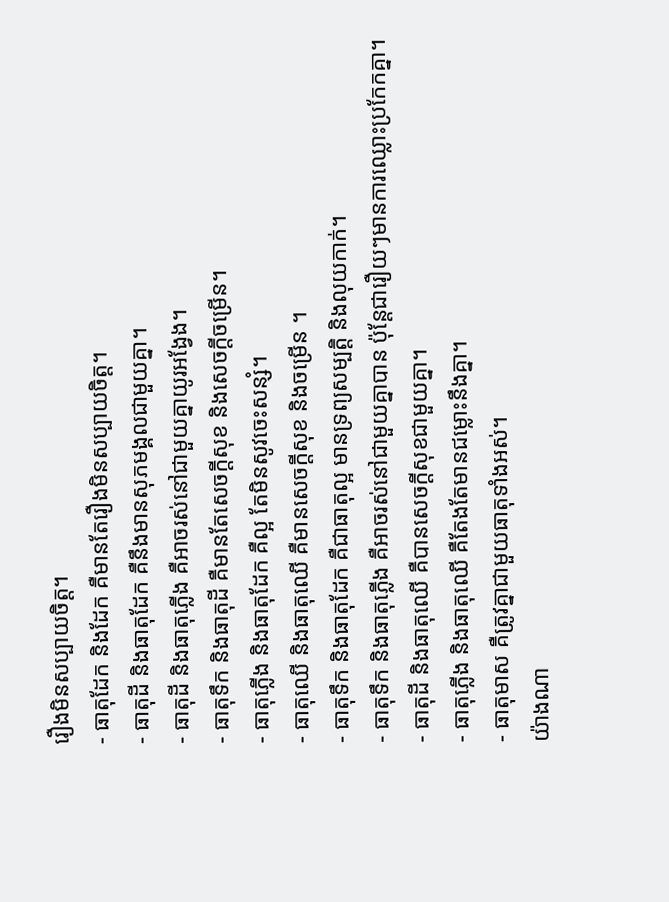រឿងមិនសប្បាយចិត្ត។
- ធាតុដែក និងដែក គឺមានតែរឿងមិនសប្បាយចិត្ត។
- ធាតុដី និងធាតុដែក គឺនឹងមានសុភមង្គលជាមួយគ្នា។
- ធាតុដី និងធាតុភ្លើង គឺអាចរស់នៅជាមួយគ្នាយូរអង្វែង។
- ធាតុទឹក និងធាតុដី គឺមានតែសេចក្តីសុខ និងសេចក្តីចម្រើន។
- ធាតុភ្លើង និងធាតុដែក គឺល្អ តែមិនសូវចេះសន្សំ។
- ធាតុឈើ និងធាតុឈើ គឺមានសេចក្តីសុខ និងចម្រើន ។
- ធាតុទឹក និងធាតុដែក គឺជាធាតុល្អ មានទ្រព្យសម្បត្តិ និងលុយកាក់។
- ធាតុទឹក និងធាតុភ្លើង គឺអាចរស់នៅជាមួយគ្នាបាន ប៉ុន្តែជារឿយៗមានការឈ្លោះប្រកែកគ្នា។
- ធាតុដី និងធាតុឈើ គឺបានសេចក្តីសុខជាមួយគ្នា។
- ធាតុភ្លើង និងធាតុឈើ គឺតែងតែមានជម្លោះនឹងគ្នា។
- ធាតុមាស គឺត្រូវគ្នាជាមួយធាតុទាំងអស់។
យ៉ាងណា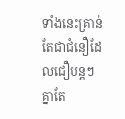ទាំងនេះគ្រាន់តែជាជំនឿដែលជឿបន្តៗគ្នាតែ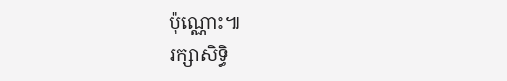ប៉ុណ្ណោះ៕
រក្សាសិទ្ធិ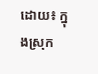ដោយ៖ ក្នុងស្រុក